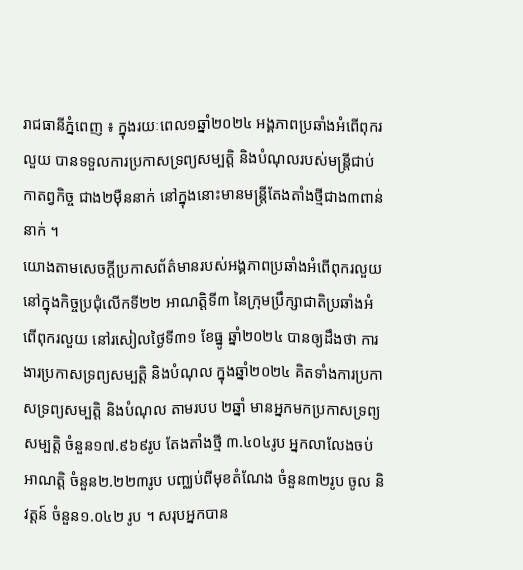រាជធានីភ្នំពេញ ៖ ក្នុងរយៈពេល១ឆ្នាំ២០២៤ អង្គភាពប្រឆាំងអំពើពុករលួយ បានទទួលការប្រកាសទ្រព្យសម្បត្តិ និងបំណុលរបស់មន្ត្រីជាប់កាតព្វកិច្ច ជាង២ម៉ឺននាក់ នៅក្នុងនោះមានមន្ត្រីតែងតាំងថ្មីជាង៣ពាន់នាក់ ។
យោងតាមសេចក្តីប្រកាសព័ត៌មានរបស់អង្គភាពប្រឆាំងអំពើពុករលួយ នៅក្នុងកិច្ចប្រជុំលើកទី២២ អាណត្តិទី៣ នៃក្រុមប្រឹក្សាជាតិប្រឆាំងអំពើពុករលួយ នៅរសៀលថ្ងៃទី៣១ ខែធ្នូ ឆ្នាំ២០២៤ បានឲ្យដឹងថា ការងារប្រកាសទ្រព្យសម្បត្តិ និងបំណុល ក្នុងឆ្នាំ២០២៤ គិតទាំងការប្រកាសទ្រព្យសម្បត្តិ និងបំណុល តាមរបប ២ឆ្នាំ មានអ្នកមកប្រកាសទ្រព្យសម្បត្តិ ចំនួន១៧.៩៦៩រូប តែងតាំងថ្មី ៣.៤០៤រូប អ្នកលាលែងចប់អាណត្តិ ចំនួន២.២២៣រូប បញ្ឈប់ពីមុខតំណែង ចំនួន៣២រូប ចូល និវត្តន៍ ចំនួន១.០៤២ រូប ។ សរុបអ្នកបាន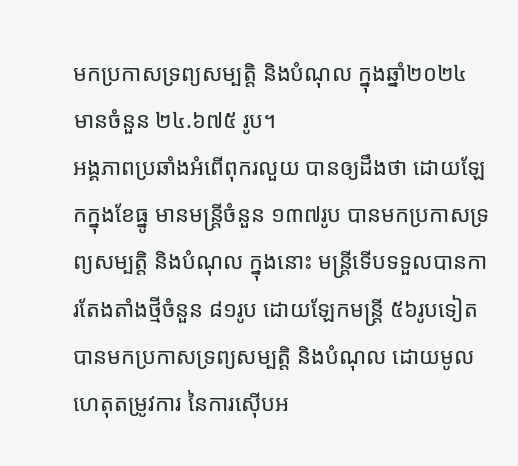មកប្រកាសទ្រព្យសម្បត្តិ និងបំណុល ក្នុងឆ្នាំ២០២៤ មានចំនួន ២៤.៦៧៥ រូប។
អង្គភាពប្រឆាំងអំពើពុករលួយ បានឲ្យដឹងថា ដោយឡែកក្នុងខែធ្នូ មានមន្ដ្រីចំនួន ១៣៧រូប បានមកប្រកាសទ្រព្យសម្បត្តិ និងបំណុល ក្នុងនោះ មន្ដ្រីទើបទទួលបានការតែងតាំងថ្មីចំនួន ៨១រូប ដោយឡែកមន្ដ្រី ៥៦រូបទៀត បានមកប្រកាសទ្រព្យសម្បត្តិ និងបំណុល ដោយមូលហេតុតម្រូវការ នៃការស៊ើបអ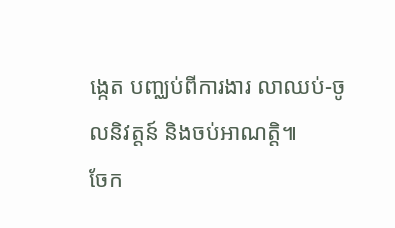ង្កេត បញ្ឈប់ពីការងារ លាឈប់-ចូលនិវត្តន៍ និងចប់អាណត្តិ៕
ចែក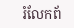រំលែកព័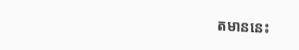តមាននេះ